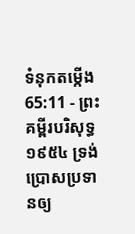ទំនុកតម្កើង 65:11 - ព្រះគម្ពីរបរិសុទ្ធ ១៩៥៤ ទ្រង់ប្រោសប្រទានឲ្យ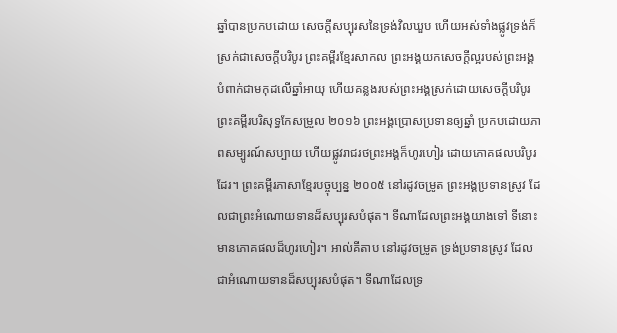ឆ្នាំបានប្រកបដោយ សេចក្ដីសប្បុរសនៃទ្រង់វិលឃួប ហើយអស់ទាំងផ្លូវទ្រង់ក៏ស្រក់ជាសេចក្ដីបរិបូរ ព្រះគម្ពីរខ្មែរសាកល ព្រះអង្គយកសេចក្ដីល្អរបស់ព្រះអង្គបំពាក់ជាមកុដលើឆ្នាំអាយុ ហើយគន្លងរបស់ព្រះអង្គស្រក់ដោយសេចក្ដីបរិបូរ ព្រះគម្ពីរបរិសុទ្ធកែសម្រួល ២០១៦ ព្រះអង្គប្រោសប្រទានឲ្យឆ្នាំ ប្រកបដោយភាពសម្បូរណ៍សប្បាយ ហើយផ្លូវរាជរថព្រះអង្គក៏ហូរហៀរ ដោយភោគផលបរិបូរដែរ។ ព្រះគម្ពីរភាសាខ្មែរបច្ចុប្បន្ន ២០០៥ នៅរដូវចម្រូត ព្រះអង្គប្រទានស្រូវ ដែលជាព្រះអំណោយទានដ៏សប្បុរសបំផុត។ ទីណាដែលព្រះអង្គយាងទៅ ទីនោះមានភោគផលដ៏ហូរហៀរ។ អាល់គីតាប នៅរដូវចម្រូត ទ្រង់ប្រទានស្រូវ ដែលជាអំណោយទានដ៏សប្បុរសបំផុត។ ទីណាដែលទ្រ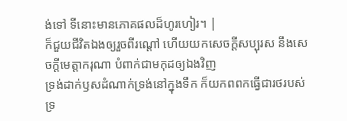ង់ទៅ ទីនោះមានភោគផលដ៏ហូរហៀរ។ |
ក៏ជួយជីវិតឯងឲ្យរួចពីរណ្តៅ ហើយយកសេចក្ដីសប្បុរស នឹងសេចក្ដីមេត្តាករុណា បំពាក់ជាមកុដឲ្យឯងវិញ
ទ្រង់ដាក់ឫសដំណាក់ទ្រង់នៅក្នុងទឹក ក៏យកពពកធ្វើជារថរបស់ទ្រ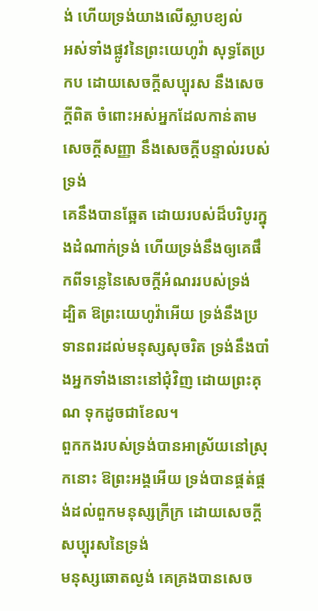ង់ ហើយទ្រង់យាងលើស្លាបខ្យល់
អស់ទាំងផ្លូវនៃព្រះយេហូវ៉ា សុទ្ធតែប្រកប ដោយសេចក្ដីសប្បុរស នឹងសេចក្ដីពិត ចំពោះអស់អ្នកដែលកាន់តាមសេចក្ដីសញ្ញា នឹងសេចក្ដីបន្ទាល់របស់ទ្រង់
គេនឹងបានឆ្អែត ដោយរបស់ដ៏បរិបូរក្នុងដំណាក់ទ្រង់ ហើយទ្រង់នឹងឲ្យគេផឹកពីទន្លេនៃសេចក្ដីអំណររបស់ទ្រង់
ដ្បិត ឱព្រះយេហូវ៉ាអើយ ទ្រង់នឹងប្រទានពរដល់មនុស្សសុចរិត ទ្រង់នឹងបាំងអ្នកទាំងនោះនៅជុំវិញ ដោយព្រះគុណ ទុកដូចជាខែល។
ពួកកងរបស់ទ្រង់បានអាស្រ័យនៅស្រុកនោះ ឱព្រះអង្គអើយ ទ្រង់បានផ្គត់ផ្គង់ដល់ពួកមនុស្សក្រីក្រ ដោយសេចក្ដីសប្បុរសនៃទ្រង់
មនុស្សឆោតល្ងង់ គេគ្រងបានសេច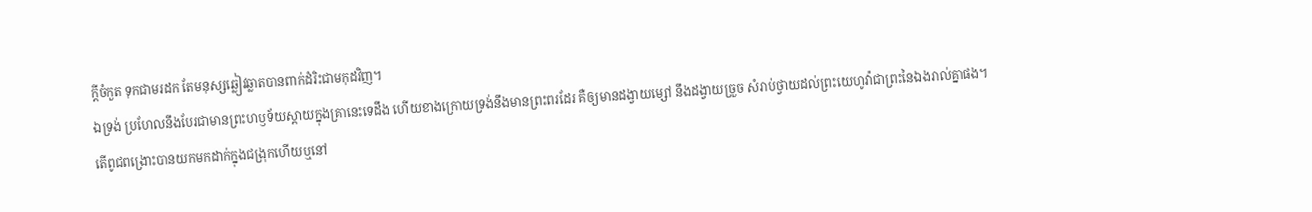ក្ដីចំកួត ទុកជាមរដក តែមនុស្សឆ្លៀវឆ្លាតបានពាក់ដំរិះជាមកុដវិញ។
ឯទ្រង់ ប្រហែលនឹងបែរជាមានព្រះហឫទ័យស្តាយក្នុងគ្រានេះទេដឹង ហើយខាងក្រោយទ្រង់នឹងមានព្រះពរដែរ គឺឲ្យមានដង្វាយម្សៅ នឹងដង្វាយច្រួច សំរាប់ថ្វាយដល់ព្រះយេហូវ៉ាជាព្រះនៃឯងរាល់គ្នាផង។
តើពូជពង្រោះបានយកមកដាក់ក្នុងជង្រុកហើយឬនៅ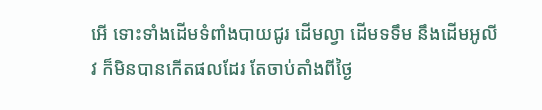អើ ទោះទាំងដើមទំពាំងបាយជូរ ដើមល្វា ដើមទទឹម នឹងដើមអូលីវ ក៏មិនបានកើតផលដែរ តែចាប់តាំងពីថ្ងៃ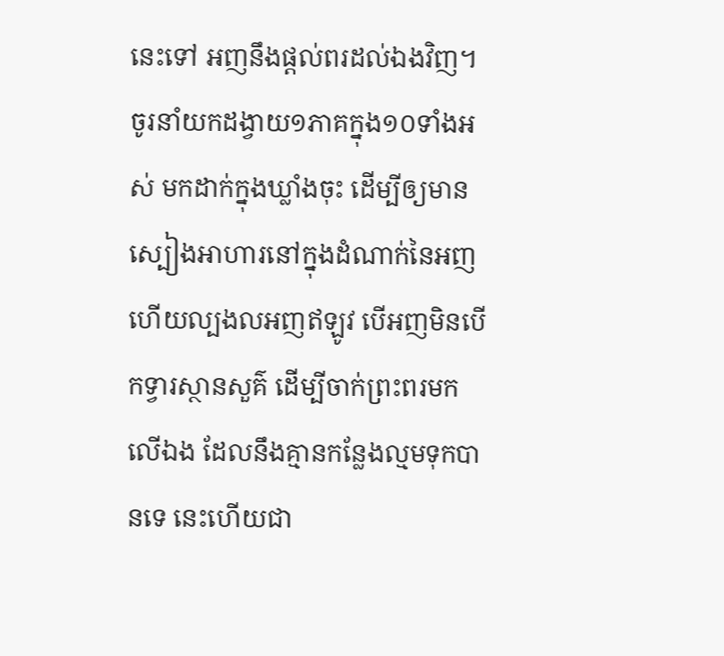នេះទៅ អញនឹងផ្តល់ពរដល់ឯងវិញ។
ចូរនាំយកដង្វាយ១ភាគក្នុង១០ទាំងអស់ មកដាក់ក្នុងឃ្លាំងចុះ ដើម្បីឲ្យមានស្បៀងអាហារនៅក្នុងដំណាក់នៃអញ ហើយល្បងលអញឥឡូវ បើអញមិនបើកទ្វារស្ថានសួគ៌ ដើម្បីចាក់ព្រះពរមកលើឯង ដែលនឹងគ្មានកន្លែងល្មមទុកបានទេ នេះហើយជា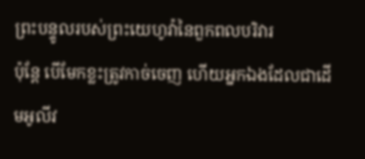ព្រះបន្ទូលរបស់ព្រះយេហូវ៉ានៃពួកពលបរិវារ
ប៉ុន្តែ បើមែកខ្លះត្រូវកាច់ចេញ ហើយអ្នកឯងដែលជាដើមអូលីវ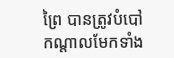ព្រៃ បានត្រូវបំបៅកណ្តាលមែកទាំង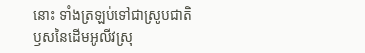នោះ ទាំងត្រឡប់ទៅជាស្រូបជាតិឫសនៃដើមអូលីវស្រុ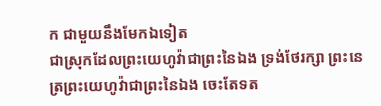ក ជាមួយនឹងមែកឯទៀត
ជាស្រុកដែលព្រះយេហូវ៉ាជាព្រះនៃឯង ទ្រង់ថែរក្សា ព្រះនេត្រព្រះយេហូវ៉ាជាព្រះនៃឯង ចេះតែទត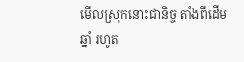មើលស្រុកនោះជានិច្ច តាំងពីដើមឆ្នាំ រហូត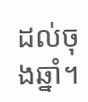ដល់ចុងឆ្នាំ។